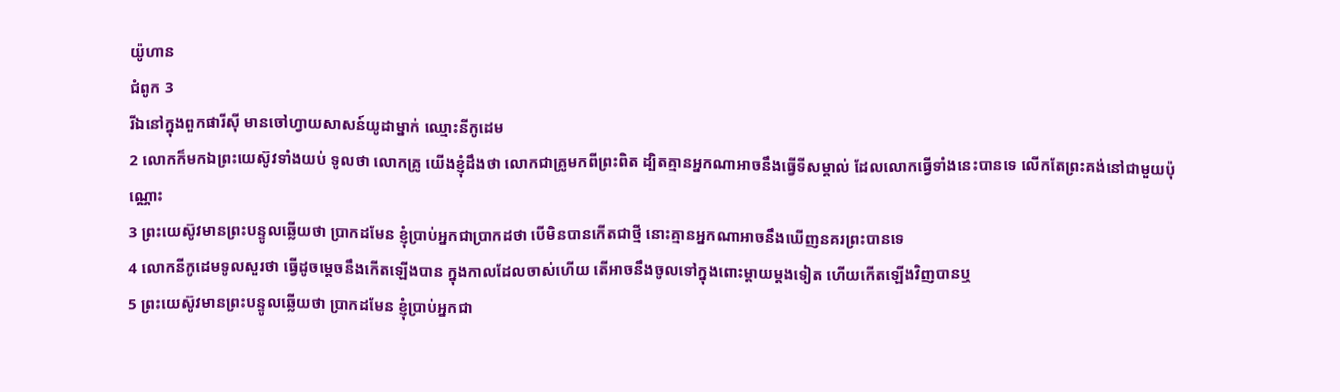យ៉ូហាន
ជំពូក 3
រីឯនៅក្នុងពួកផារីស៊ី មានចៅហ្វាយសាសន៍យូដាម្នាក់ ឈ្មោះនីកូដេម
2 លោកក៏មកឯព្រះយេស៊ូវទាំងយប់ ទូលថា លោកគ្រូ យើងខ្ញុំដឹងថា លោកជាគ្រូមកពីព្រះពិត ដ្បិតគ្មានអ្នកណាអាចនឹងធ្វើទីសម្គាល់ ដែលលោកធ្វើទាំងនេះបានទេ លើកតែព្រះគង់នៅជាមួយប៉ុណ្ណោះ
3 ព្រះយេស៊ូវមានព្រះបន្ទូលឆ្លើយថា ប្រាកដមែន ខ្ញុំប្រាប់អ្នកជាប្រាកដថា បើមិនបានកើតជាថ្មី នោះគ្មានអ្នកណាអាចនឹងឃើញនគរព្រះបានទេ
4 លោកនីកូដេមទូលសួរថា ធ្វើដូចម្តេចនឹងកើតឡើងបាន ក្នុងកាលដែលចាស់ហើយ តើអាចនឹងចូលទៅក្នុងពោះម្តាយម្តងទៀត ហើយកើតឡើងវិញបានឬ
5 ព្រះយេស៊ូវមានព្រះបន្ទូលឆ្លើយថា ប្រាកដមែន ខ្ញុំប្រាប់អ្នកជា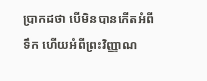ប្រាកដថា បើមិនបានកើតអំពីទឹក ហើយអំពីព្រះវិញ្ញាណ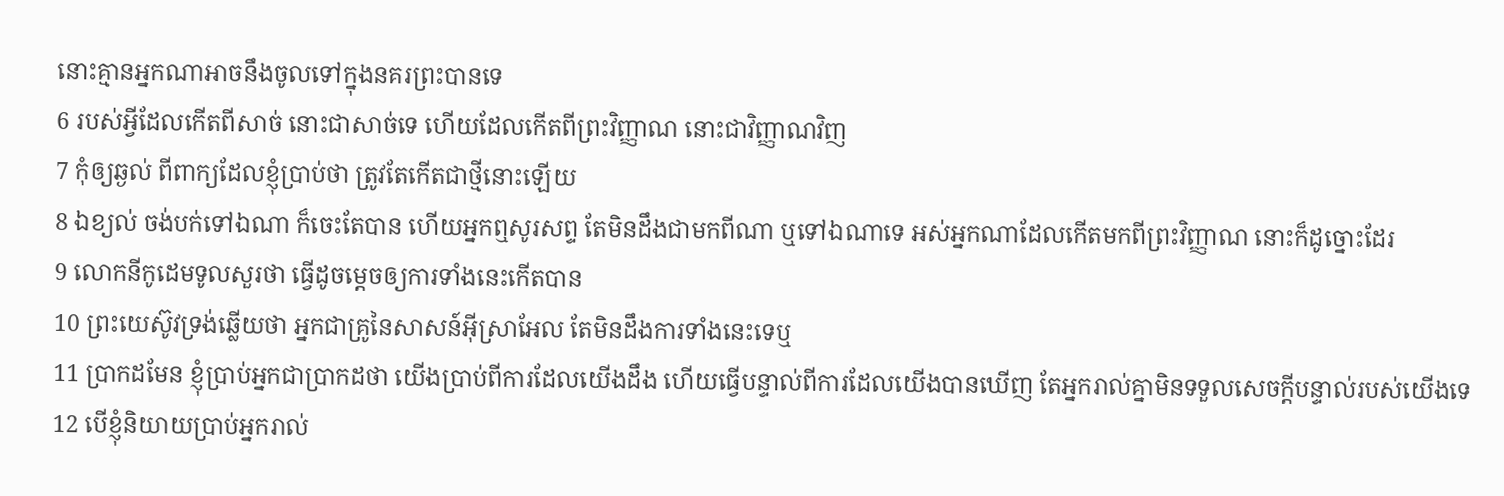នោះគ្មានអ្នកណាអាចនឹងចូលទៅក្នុងនគរព្រះបានទេ
6 របស់អ្វីដែលកើតពីសាច់ នោះជាសាច់ទេ ហើយដែលកើតពីព្រះវិញ្ញាណ នោះជាវិញ្ញាណវិញ
7 កុំឲ្យឆ្ងល់ ពីពាក្យដែលខ្ញុំប្រាប់ថា ត្រូវតែកើតជាថ្មីនោះឡើយ
8 ឯខ្យល់ ចង់បក់ទៅឯណា ក៏ចេះតែបាន ហើយអ្នកឮសូរសព្ទ តែមិនដឹងជាមកពីណា ឬទៅឯណាទេ អស់អ្នកណាដែលកើតមកពីព្រះវិញ្ញាណ នោះក៏ដូច្នោះដែរ
9 លោកនីកូដេមទូលសួរថា ធ្វើដូចម្តេចឲ្យការទាំងនេះកើតបាន
10 ព្រះយេស៊ូវទ្រង់ឆ្លើយថា អ្នកជាគ្រូនៃសាសន៍អ៊ីស្រាអែល តែមិនដឹងការទាំងនេះទេឬ
11 ប្រាកដមែន ខ្ញុំប្រាប់អ្នកជាប្រាកដថា យើងប្រាប់ពីការដែលយើងដឹង ហើយធ្វើបន្ទាល់ពីការដែលយើងបានឃើញ តែអ្នករាល់គ្នាមិនទទួលសេចក្ដីបន្ទាល់របស់យើងទេ
12 បើខ្ញុំនិយាយប្រាប់អ្នករាល់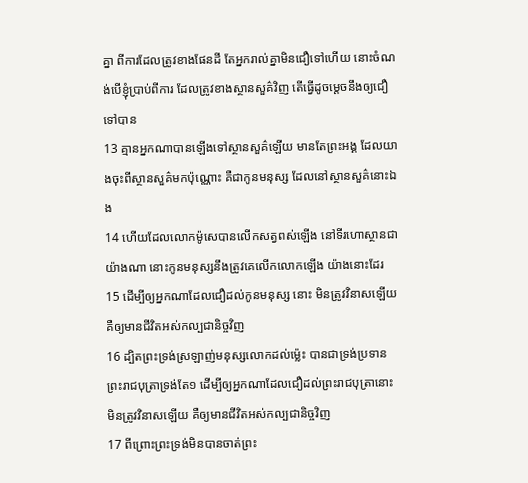គ្នា ពីការដែលត្រូវខាងផែនដី តែអ្នករាល់គ្នាមិនជឿទៅហើយ នោះចំណង់បើខ្ញុំប្រាប់ពីការ ដែលត្រូវខាងស្ថានសួគ៌វិញ តើធ្វើដូចម្តេចនឹងឲ្យជឿទៅបាន
13 គ្មានអ្នកណាបានឡើងទៅស្ថានសួគ៌ឡើយ មានតែព្រះអង្គ ដែលយាងចុះពីស្ថានសួគ៌មកប៉ុណ្ណោះ គឺជាកូនមនុស្ស ដែលនៅស្ថានសួគ៌នោះឯង
14 ហើយដែលលោកម៉ូសេបានលើកសត្វពស់ឡើង នៅទីរហោស្ថានជាយ៉ាងណា នោះកូនមនុស្សនឹងត្រូវគេលើកលោកឡើង យ៉ាងនោះដែរ
15 ដើម្បីឲ្យអ្នកណាដែលជឿដល់កូនមនុស្ស នោះ មិនត្រូវវិនាសឡើយ គឺឲ្យមានជីវិតអស់កល្បជានិច្ចវិញ
16 ដ្បិតព្រះទ្រង់ស្រឡាញ់មនុស្សលោកដល់ម៉្លេះ បានជាទ្រង់ប្រទានព្រះរាជបុត្រាទ្រង់តែ១ ដើម្បីឲ្យអ្នកណាដែលជឿដល់ព្រះរាជបុត្រានោះ មិនត្រូវវិនាសឡើយ គឺឲ្យមានជីវិតអស់កល្បជានិច្ចវិញ
17 ពីព្រោះព្រះទ្រង់មិនបានចាត់ព្រះ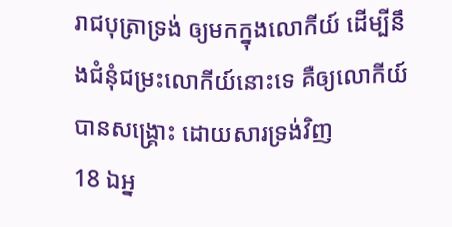រាជបុត្រាទ្រង់ ឲ្យមកក្នុងលោកីយ៍ ដើម្បីនឹងជំនុំជម្រះលោកីយ៍នោះទេ គឺឲ្យលោកីយ៍បានសង្គ្រោះ ដោយសារទ្រង់វិញ
18 ឯអ្ន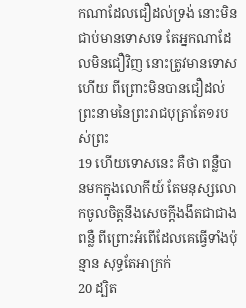កណាដែលជឿដល់ទ្រង់ នោះមិនជាប់មានទោសទេ តែអ្នកណាដែលមិនជឿវិញ នោះត្រូវមានទោសហើយ ពីព្រោះមិនបានជឿដល់ព្រះនាមនៃព្រះរាជបុត្រាតែ១របស់ព្រះ
19 ហើយទោសនេះ គឺថា ពន្លឺបានមកក្នុងលោកីយ៍ តែមនុស្សលោកចូលចិត្តនឹងសេចក្ដីងងឹតជាជាងពន្លឺ ពីព្រោះអំពើដែលគេធ្វើទាំងប៉ុន្មាន សុទ្ធតែអាក្រក់
20 ដ្បិត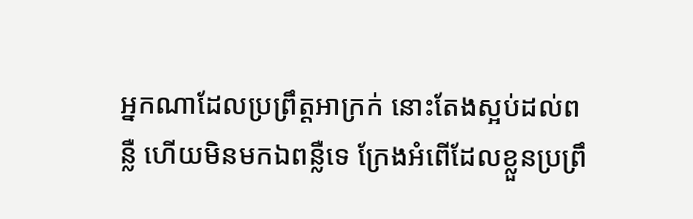អ្នកណាដែលប្រព្រឹត្តអាក្រក់ នោះតែងស្អប់ដល់ពន្លឺ ហើយមិនមកឯពន្លឺទេ ក្រែងអំពើដែលខ្លួនប្រព្រឹ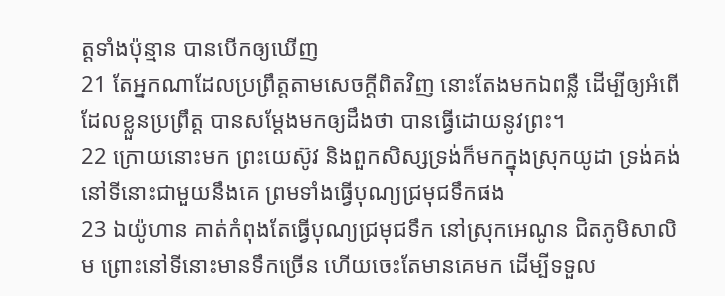ត្តទាំងប៉ុន្មាន បានបើកឲ្យឃើញ
21 តែអ្នកណាដែលប្រព្រឹត្តតាមសេចក្ដីពិតវិញ នោះតែងមកឯពន្លឺ ដើម្បីឲ្យអំពើដែលខ្លួនប្រព្រឹត្ត បានសម្ដែងមកឲ្យដឹងថា បានធ្វើដោយនូវព្រះ។
22 ក្រោយនោះមក ព្រះយេស៊ូវ និងពួកសិស្សទ្រង់ក៏មកក្នុងស្រុកយូដា ទ្រង់គង់នៅទីនោះជាមួយនឹងគេ ព្រមទាំងធ្វើបុណ្យជ្រមុជទឹកផង
23 ឯយ៉ូហាន គាត់កំពុងតែធ្វើបុណ្យជ្រមុជទឹក នៅស្រុកអេណូន ជិតភូមិសាលិម ព្រោះនៅទីនោះមានទឹកច្រើន ហើយចេះតែមានគេមក ដើម្បីទទួល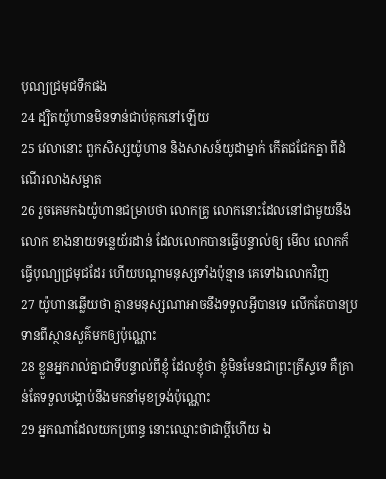បុណ្យជ្រមុជទឹកផង
24 ដ្បិតយ៉ូហានមិនទាន់ជាប់គុកនៅឡើយ
25 វេលានោះ ពួកសិស្សយ៉ូហាន និងសាសន៍យូដាម្នាក់ កើតជជែកគ្នា ពីដំណើរលាងសម្អាត
26 រួចគេមកឯយ៉ូហានជម្រាបថា លោកគ្រូ លោកនោះដែលនៅជាមួយនឹងលោក ខាងនាយទន្លេយ័រដាន់ ដែលលោកបានធ្វើបន្ទាល់ឲ្យ មើល លោកក៏ធ្វើបុណ្យជ្រមុជដែរ ហើយបណ្តាមនុស្សទាំងប៉ុន្មាន គេទៅឯលោកវិញ
27 យ៉ូហានឆ្លើយថា គ្មានមនុស្សណាអាចនឹងទទួលអ្វីបានទេ លើកតែបានប្រទានពីស្ថានសួគ៌មកឲ្យប៉ុណ្ណោះ
28 ខ្លួនអ្នករាល់គ្នាជាទីបន្ទាល់ពីខ្ញុំ ដែលខ្ញុំថា ខ្ញុំមិនមែនជាព្រះគ្រីស្ទទេ គឺគ្រាន់តែទទួលបង្គាប់នឹងមកនាំមុខទ្រង់ប៉ុណ្ណោះ
29 អ្នកណាដែលយកប្រពន្ធ នោះឈ្មោះថាជាប្ដីហើយ ឯ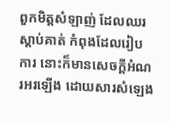ពួកមិត្តសំឡាញ់ ដែលឈរស្តាប់គាត់ កំពុងដែលរៀបការ នោះក៏មានសេចក្ដីអំណរអរឡើង ដោយសារសំឡេង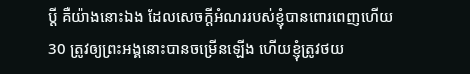ប្ដី គឺយ៉ាងនោះឯង ដែលសេចក្ដីអំណររបស់ខ្ញុំបានពោរពេញហើយ
30 ត្រូវឲ្យព្រះអង្គនោះបានចម្រើនឡើង ហើយខ្ញុំត្រូវថយ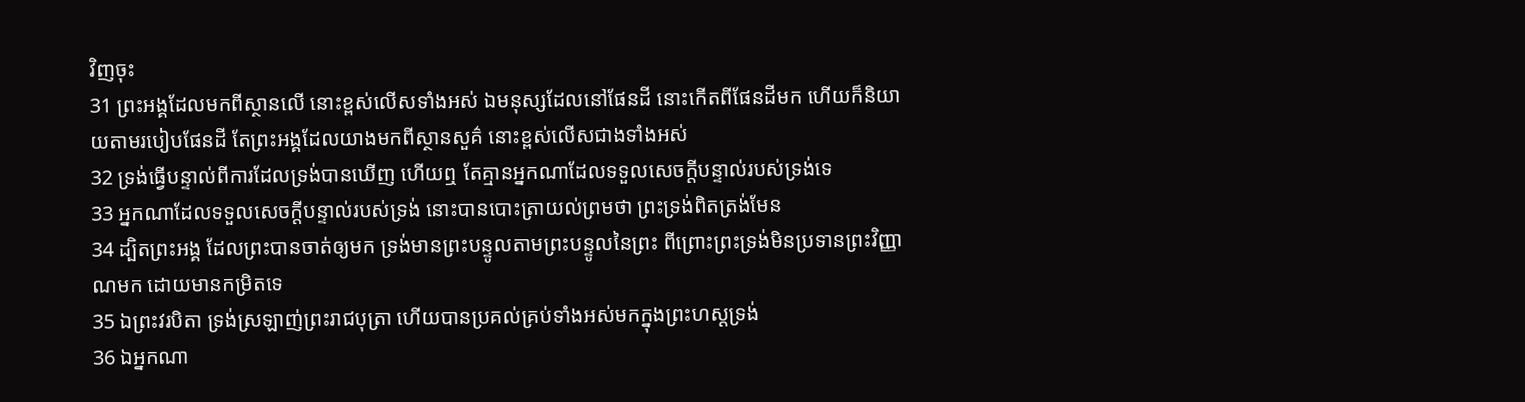វិញចុះ
31 ព្រះអង្គដែលមកពីស្ថានលើ នោះខ្ពស់លើសទាំងអស់ ឯមនុស្សដែលនៅផែនដី នោះកើតពីផែនដីមក ហើយក៏និយាយតាមរបៀបផែនដី តែព្រះអង្គដែលយាងមកពីស្ថានសួគ៌ នោះខ្ពស់លើសជាងទាំងអស់
32 ទ្រង់ធ្វើបន្ទាល់ពីការដែលទ្រង់បានឃើញ ហើយឮ តែគ្មានអ្នកណាដែលទទួលសេចក្ដីបន្ទាល់របស់ទ្រង់ទេ
33 អ្នកណាដែលទទួលសេចក្ដីបន្ទាល់របស់ទ្រង់ នោះបានបោះត្រាយល់ព្រមថា ព្រះទ្រង់ពិតត្រង់មែន
34 ដ្បិតព្រះអង្គ ដែលព្រះបានចាត់ឲ្យមក ទ្រង់មានព្រះបន្ទូលតាមព្រះបន្ទូលនៃព្រះ ពីព្រោះព្រះទ្រង់មិនប្រទានព្រះវិញ្ញាណមក ដោយមានកម្រិតទេ
35 ឯព្រះវរបិតា ទ្រង់ស្រឡាញ់ព្រះរាជបុត្រា ហើយបានប្រគល់គ្រប់ទាំងអស់មកក្នុងព្រះហស្តទ្រង់
36 ឯអ្នកណា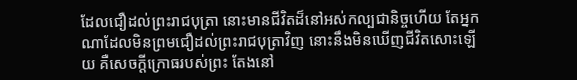ដែលជឿដល់ព្រះរាជបុត្រា នោះមានជីវិតដ៏នៅអស់កល្បជានិច្ចហើយ តែអ្នកណាដែលមិនព្រមជឿដល់ព្រះរាជបុត្រាវិញ នោះនឹងមិនឃើញជីវិតសោះឡើយ គឺសេចក្ដីក្រោធរបស់ព្រះ តែងនៅ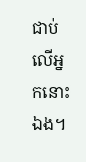ជាប់លើអ្នកនោះឯង។